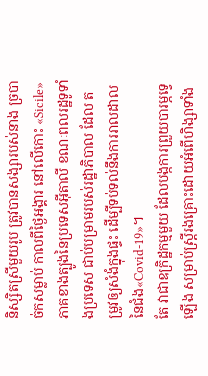និស្សិតស្រីមួយរូប ត្រូវបានសង្សារបស់នាង ច្របាច់កសម្លាប់ កាលពីថ្ងៃអង្គារ នៅលើកោះ «Sicile» ភាគខាងត្បូងនៃប្រទេសអ៊ីតាលី ខណៈពលរដ្ឋទូទាំងប្រទេស ជាប់បម្រាមរបស់រដ្ឋាភិបាល ដែល តម្រូវឲ្យសំងំក្នុងផ្ទះ ដើម្បីទប់ទល់នឹងការរាលដាល នៃជំង«Covid-19»។
តែ វាជាឧក្រិដ្ឋកម្មមួយ ដែលបង្កការព្រួយបារម្ភទ្វេឡើង សម្រាប់ស្ត្រីរងគ្រោះដោយអំពើហិង្សាទាំង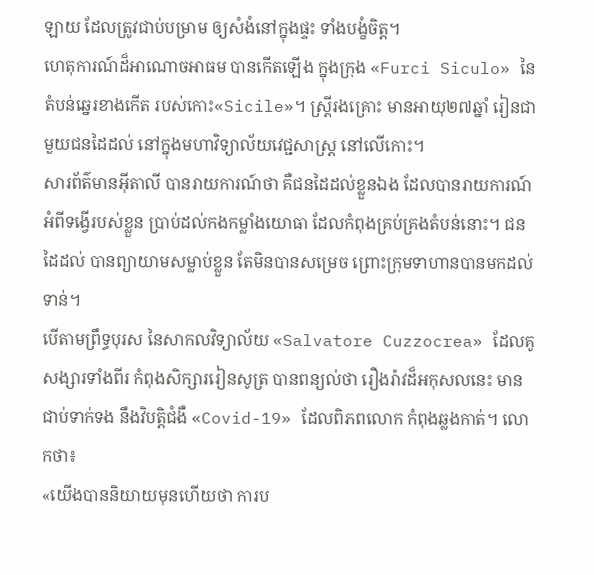ឡាយ ដែលត្រូវជាប់បម្រាម ឲ្យសំងំនៅក្នុងផ្ទះ ទាំងបង្ខំចិត្ត។
ហេតុការណ៍ដ៏អាណោចអាធម បានកើតឡើង ក្នុងក្រុង «Furci Siculo» នៃតំបន់ឆ្នេរខាងកើត របស់កោះ«Sicile»។ ស្ត្រីរងគ្រោះ មានអាយុ២៧ឆ្នាំ រៀនជាមួយជនដៃដល់ នៅក្នុងមហាវិទ្យាល័យវេជ្ជសាស្ត្រ នៅលើកោះ។
សារព័ត៌មានអ៊ីតាលី បានរាយការណ៍ថា គឺជនដៃដល់ខ្លួនឯង ដែលបានរាយការណ៍ អំពីទង្វើរបស់ខ្លួន ប្រាប់ដល់កងកម្លាំងយោធា ដែលកំពុងគ្រប់គ្រងតំបន់នោះ។ ជនដៃដល់ បានព្យាយាមសម្លាប់ខ្លួន តែមិនបានសម្រេច ព្រោះក្រុមទាហានបានមកដល់ទាន់។
បើតាមព្រឹទ្ធបុរស នៃសាកលវិទ្យាល័យ «Salvatore Cuzzocrea» ដែលគូសង្សារទាំងពីរ កំពុងសិក្សាររៀនសូត្រ បានពន្យល់ថា រឿងរ៉ាវដ៏អកុសលនេះ មានជាប់ទាក់ទង នឹងវិបត្តិជំងឺ «Covid-19» ដែលពិភពលោក កំពុងឆ្លងកាត់។ លោកថា៖
«យើងបាននិយាយមុនហើយថា ការប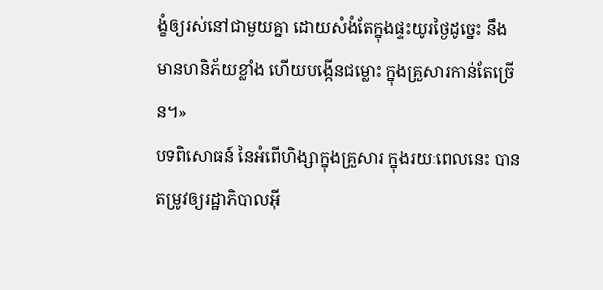ង្ខំឲ្យរស់នៅជាមួយគ្នា ដោយសំងំតែក្នុងផ្ទះយូរថ្ងៃដូច្នេះ នឹងមានហនិភ័យខ្លាំង ហើយបង្កើនជម្លោះ ក្នុងគ្រួសារកាន់តែច្រើន។»
បទពិសោធន៍ នៃអំពើហិង្សាក្នុងគ្រួសារ ក្នុងរយៈពេលនេះ បានតម្រូវឲ្យរដ្ឋាភិបាលអ៊ី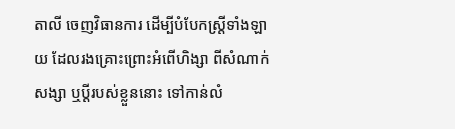តាលី ចេញវិធានការ ដើម្បីបំបែកស្ត្រីទាំងឡាយ ដែលរងគ្រោះព្រោះអំពើហិង្សា ពីសំណាក់សង្សា ឬប្ដីរបស់ខ្លួននោះ ទៅកាន់លំ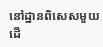នៅដ្ឋានពិសេសមួយ ដើ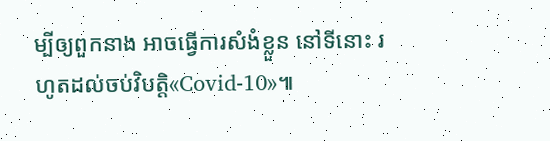ម្បីឲ្យពួកនាង អាចធ្វើការសំងំខ្លួន នៅទីនោះ រហូតដល់ចប់វិបត្តិ«Covid-10»៕